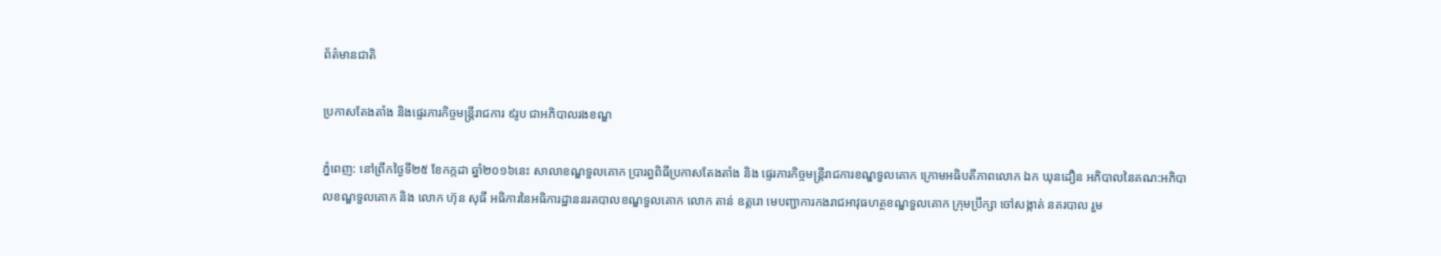ព័ត៌មានជាតិ

ប្រកាសតែងតាំង និងផ្ទេរភារកិច្ចមន្ត្រីរាជការ ៩រូប ជាអភិបាលរងខណ្ឌ

ភ្នំពេញ: នៅព្រឹកថ្ងៃទី២៥ ខែកក្កដា ឆ្នាំ២០១៦នេះ សាលាខណ្ឌទួលគោក ប្រារព្ធពិធីប្រកាសតែងតាំង និង ផ្ទេរភារកិច្ចមន្ត្រីរាជការខណ្ឌទួលគោក ក្រោមអធិបតីភាពលោក ឯក ឃុនដឿន អភិបាលនៃគណ:អភិបាលខណ្ឌទួលគោក និង លោក ហ៊ុន សុធី អធិការនៃអធិការដ្ឋាននរគបាលខណ្ឌទួលគោក លោក តាន់ ឧត្តរោ មេបញ្ជាការកងរាជអាវុធហត្ថខណ្ឌទួលគោក ក្រុមប្រឹក្សា ចៅសង្កាត់ នគរបាល រួម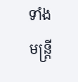ទាំងមន្ត្រី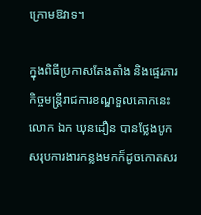ក្រោមឱវាទ។

ក្នុងពិធីប្រកាសតែងតាំង និងផ្ទេរភារកិច្ចមន្ត្រីរាជការខណ្ឌទួលគោកនេះ លោក ឯក ឃុនដឿន បានថ្លែងបូកសរុបការងារកន្លងមកក៏ដូចកោតសរ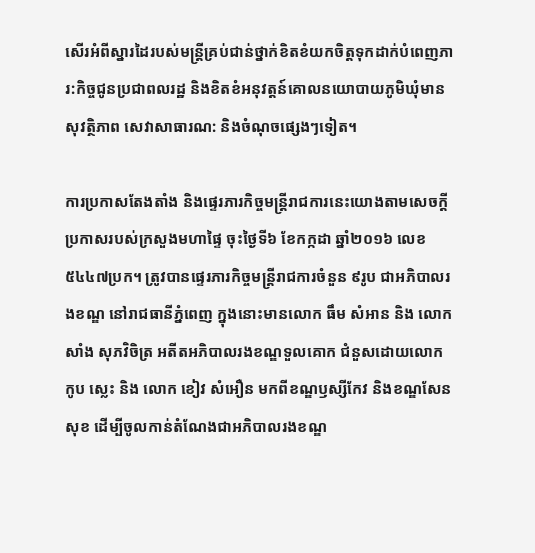សើរអំពីស្នារដៃរបស់មន្ត្រីគ្រប់ជាន់ថ្នាក់ខិតខំយកចិត្តទុកដាក់បំពេញភារ:កិច្ចជូនប្រជាពលរដ្ឋ និងខិតខំអនុវត្តន៍គោលនយោបាយភូមិឃុំមានសុវត្ថិភាព សេវាសាធារណ: និងចំណុចផ្សេងៗទៀត។

ការប្រកាសតែងតាំង និងផ្ទេរភារកិច្ចមន្ត្រីរាជការនេះយោងតាមសេចក្តីប្រកាសរបស់ក្រសួងមហាផ្ទៃ ចុះថ្ងៃទី៦ ខែកក្កដា ឆ្នាំ២០១៦ លេខ៥៤៤៧ប្រក។ ត្រូវបានផ្ទេរភារកិច្ចមន្ត្រីរាជការចំនួន ៩រូប ជាអភិបាលរងខណ្ឌ នៅរាជធានីភ្នំពេញ ក្នុងនោះមានលោក ធឹម សំអាន និង លោក សាំង សុភវិចិត្រ អតីតអភិបាលរងខណ្ឌទួលគោក ជំនួសដោយលោក កូប ស្លេះ និង លោក ខៀវ សំអឿន មកពីខណ្ឌឫស្សីកែវ និងខណ្ឌសែនសុខ ដើម្បីចូលកាន់តំណែងជាអភិបាលរងខណ្ឌ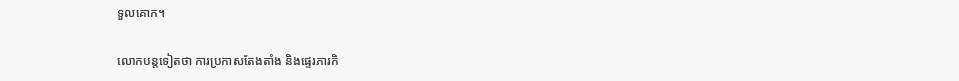ទួលគោក។

លោកបន្តទៀតថា ការប្រកាសតែងតាំង និងផ្ទេរភារកិ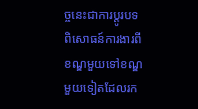ច្ចនេះជាការប្តូរបទពិសោធន៍ការងារពីខណ្ឌមួយទៅខណ្ឌមួយទៀតដែលរក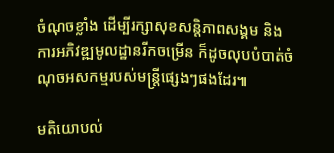ចំណុចខ្លាំង ដើម្បីរក្សាសុខសន្តិភាពសង្គម និងការអភិវឌ្ឍមូលដ្ឋានរីកចម្រើន ក៏ដូចលុបបំបាត់ចំណុចអសកម្មរបស់មន្ត្រីផ្សេងៗផងដែរ៕

មតិយោបល់